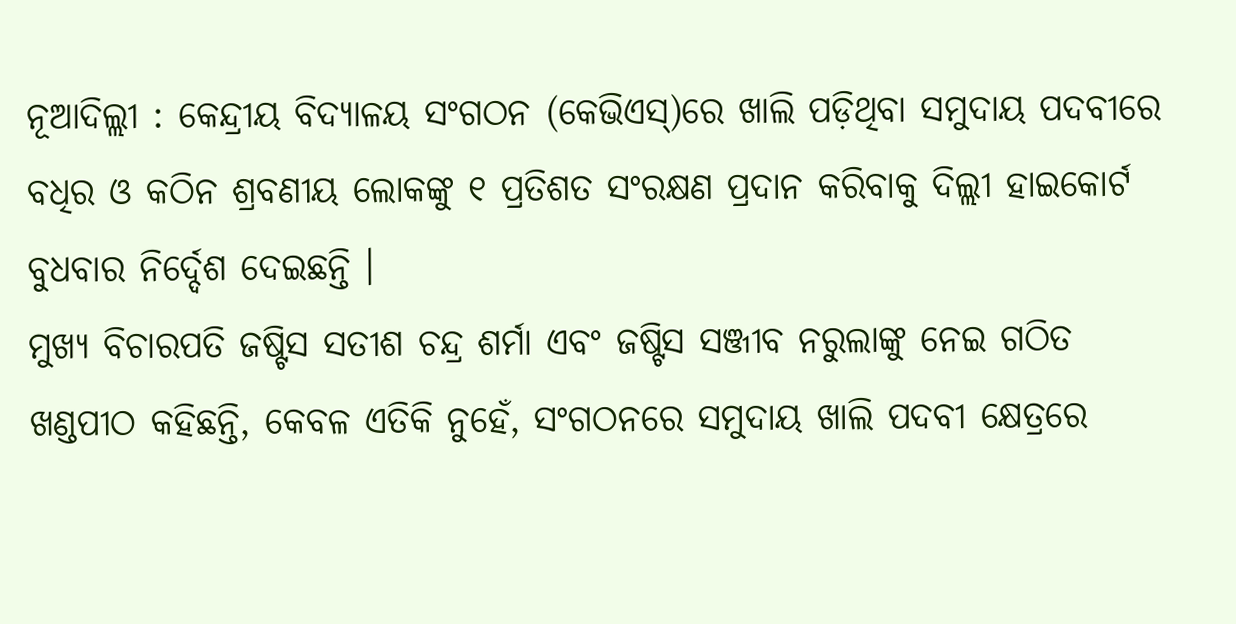ନୂଆଦିଲ୍ଲୀ : କେନ୍ଦ୍ରୀୟ ବିଦ୍ୟାଳୟ ସଂଗଠନ (କେଭିଏସ୍)ରେ ଖାଲି ପଡ଼ିଥିବା ସମୁଦାୟ ପଦବୀରେ ବଧିର ଓ କଠିନ ଶ୍ରବଣୀୟ ଲୋକଙ୍କୁ ୧ ପ୍ରତିଶତ ସଂରକ୍ଷଣ ପ୍ରଦାନ କରିବାକୁ ଦିଲ୍ଲୀ ହାଇକୋର୍ଟ ବୁଧବାର ନିର୍ଦ୍ଦେଶ ଦେଇଛନ୍ତି ।
ମୁଖ୍ୟ ବିଚାରପତି ଜଷ୍ଟିସ ସତୀଶ ଚନ୍ଦ୍ର ଶର୍ମା ଏବଂ ଜଷ୍ଟିସ ସଞ୍ଜୀବ ନରୁଲାଙ୍କୁ ନେଇ ଗଠିତ ଖଣ୍ଡପୀଠ କହିଛନ୍ତି, କେବଳ ଏତିକି ନୁହେଁ, ସଂଗଠନରେ ସମୁଦାୟ ଖାଲି ପଦବୀ କ୍ଷେତ୍ରରେ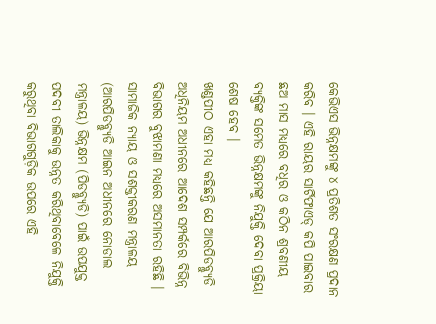କେଭିଏସ ଭିନ୍ନକ୍ଷମଙ୍କୁ ୪ ପ୍ରତିଶତ ସଂରକ୍ଷଣ ପ୍ରଦାନ କରିବ । ଏହି ରାୟର ସାର୍ଟିଫାଏଡ୍ କପି ପାଇବାର ଛଅ ମାସ ମଧ୍ୟରେ ବଧିର ଓ କଠିନ ଶ୍ରବଣୀୟ ବ୍ୟକ୍ତିଙ୍କ ସମେତ ଭିନ୍ନକ୍ଷମଙ୍କୁ ନିଯୁକ୍ତି ଦେବା ପ୍ରକ୍ରିୟା ଶେଷ ହେବ ।
ଖଣ୍ଡପୀଠ ଏହା ମଧ୍ୟ କହିଛନ୍ତି ଯେ ଆରପିଡବ୍ଲ୍ୟୁଡି ଅଧିନିୟମ ଅଧୀନରେ ଆଦେଶ ସମ୍ପର୍କରେ ବିଭିନ୍ନ ବିଭାଗର ବୁଝାମଣା ମଧ୍ୟରେ ଅସମାନତା ରହିଛି ।
ସାମାଜିକ ନ୍ୟାୟ ଓ ସଶକ୍ତୀକରଣ ମନ୍ତ୍ରାଳୟ (ଆରପିଡବ୍ଲ୍ୟୁଡି ଆଇନ ଅଧୀନରେ ନୋଡାଲ ମନ୍ତ୍ରାଳୟ) ଭିନ୍ନକ୍ଷମ (ପିଡବ୍ଲ୍ୟୁଡି) ପାଇଁ ଉପଯୁକ୍ତ ପଦବୀ ତାଲିକାକୁ ଉନ୍ନତ କରିଥିବାବେଳେ ନିଯୁକ୍ତି କରୁଥିବା ବିଭାଗଗୁଡ଼ିକ ଉପରେ ଏହି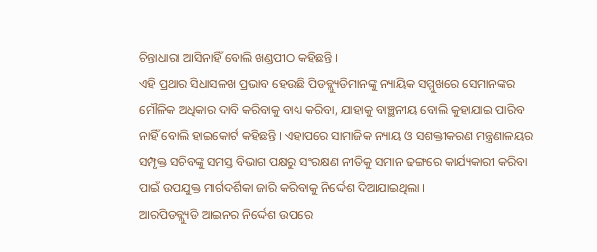ଚିନ୍ତାଧାରା ଆସିନାହିଁ ବୋଲି ଖଣ୍ଡପୀଠ କହିଛନ୍ତି ।
ଏହି ପ୍ରଥାର ସିଧାସଳଖ ପ୍ରଭାବ ହେଉଛି ପିଡବ୍ଲ୍ୟୁଡିମାନଙ୍କୁ ନ୍ୟାୟିକ ସମ୍ମୁଖରେ ସେମାନଙ୍କର ମୌଳିକ ଅଧିକାର ଦାବି କରିବାକୁ ବାଧ୍ୟ କରିବା, ଯାହାକୁ ବାଞ୍ଛନୀୟ ବୋଲି କୁହାଯାଇ ପାରିବ ନାହିଁ ବୋଲି ହାଇକୋର୍ଟ କହିଛନ୍ତି । ଏହାପରେ ସାମାଜିକ ନ୍ୟାୟ ଓ ସଶକ୍ତୀକରଣ ମନ୍ତ୍ରଣାଳୟର ସମ୍ପୃକ୍ତ ସଚିବଙ୍କୁ ସମସ୍ତ ବିଭାଗ ପକ୍ଷରୁ ସଂରକ୍ଷଣ ନୀତିକୁ ସମାନ ଢଙ୍ଗରେ କାର୍ଯ୍ୟକାରୀ କରିବା ପାଇଁ ଉପଯୁକ୍ତ ମାର୍ଗଦର୍ଶିକା ଜାରି କରିବାକୁ ନିର୍ଦ୍ଦେଶ ଦିଆଯାଇଥିଲା ।
ଆରପିଡବ୍ଲ୍ୟୁଡି ଆଇନର ନିର୍ଦ୍ଦେଶ ଉପରେ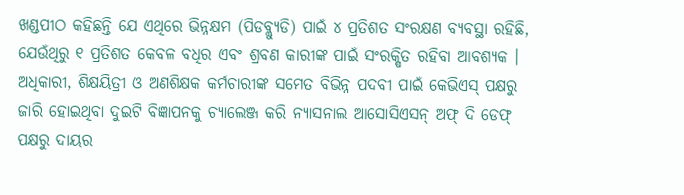ଖଣ୍ଡପୀଠ କହିଛନ୍ତି ଯେ ଏଥିରେ ଭିନ୍ନକ୍ଷମ (ପିଡବ୍ଲ୍ୟୁଡି) ପାଇଁ ୪ ପ୍ରତିଶତ ସଂରକ୍ଷଣ ବ୍ୟବସ୍ଥା ରହିଛି, ଯେଉଁଥିରୁ ୧ ପ୍ରତିଶତ କେବଳ ବଧିର ଏବଂ ଶ୍ରବଣ କାରୀଙ୍କ ପାଇଁ ସଂରକ୍ଷିତ ରହିବା ଆବଶ୍ୟକ ।
ଅଧିକାରୀ, ଶିକ୍ଷୟିତ୍ରୀ ଓ ଅଣଶିକ୍ଷକ କର୍ମଚାରୀଙ୍କ ସମେତ ବିଭିନ୍ନ ପଦବୀ ପାଇଁ କେଭିଏସ୍ ପକ୍ଷରୁ ଜାରି ହୋଇଥିବା ଦୁଇଟି ବିଜ୍ଞାପନକୁ ଚ୍ୟାଲେଞ୍ଜ କରି ନ୍ୟାସନାଲ ଆସୋସିଏସନ୍ ଅଫ୍ ଦି ଡେଫ୍ ପକ୍ଷରୁ ଦାୟର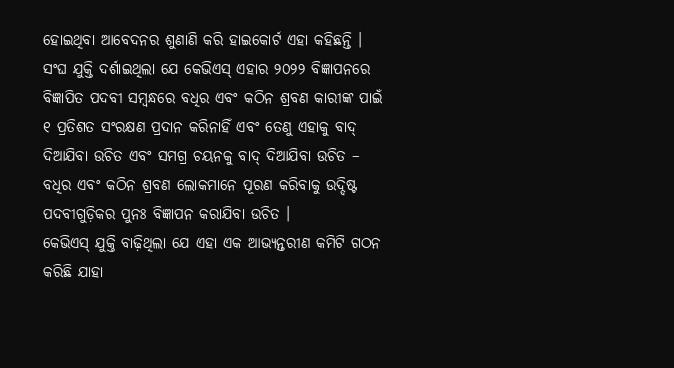ହୋଇଥିବା ଆବେଦନର ଶୁଣାଣି କରି ହାଇକୋର୍ଟ ଏହା କହିଛନ୍ତି ।
ସଂଘ ଯୁକ୍ତି ଦର୍ଶାଇଥିଲା ଯେ କେଭିଏସ୍ ଏହାର ୨୦୨୨ ବିଜ୍ଞାପନରେ ବିଜ୍ଞାପିତ ପଦବୀ ସମ୍ବନ୍ଧରେ ବଧିର ଏବଂ କଠିନ ଶ୍ରବଣ କାରୀଙ୍କ ପାଇଁ ୧ ପ୍ରତିଶତ ସଂରକ୍ଷଣ ପ୍ରଦାନ କରିନାହିଁ ଏବଂ ତେଣୁ ଏହାକୁ ବାଦ୍ ଦିଆଯିବା ଉଚିତ ଏବଂ ସମଗ୍ର ଚୟନକୁ ବାଦ୍ ଦିଆଯିବା ଉଚିତ – ବଧିର ଏବଂ କଠିନ ଶ୍ରବଣ ଲୋକମାନେ ପୂରଣ କରିବାକୁ ଉଦ୍ଦିଷ୍ଟ ପଦବୀଗୁଡ଼ିକର ପୁନଃ ବିଜ୍ଞାପନ କରାଯିବା ଉଚିତ ।
କେଭିଏସ୍ ଯୁକ୍ତି ବାଢ଼ିଥିଲା ଯେ ଏହା ଏକ ଆଭ୍ୟନ୍ତରୀଣ କମିଟି ଗଠନ କରିଛି ଯାହା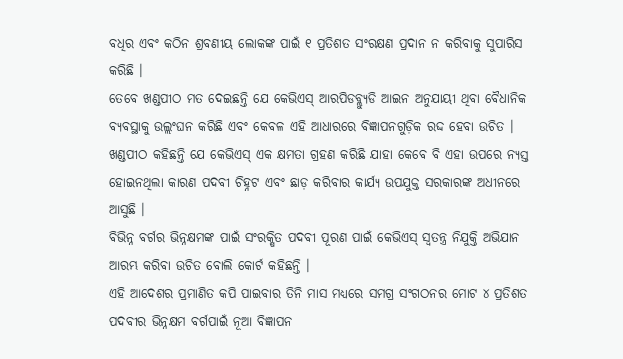ବଧିର ଏବଂ କଠିନ ଶ୍ରବଣୀୟ ଲୋକଙ୍କ ପାଇଁ ୧ ପ୍ରତିଶତ ସଂରକ୍ଷଣ ପ୍ରଦାନ ନ କରିବାକୁ ସୁପାରିସ କରିଛି ।
ତେବେ ଖଣ୍ଡପୀଠ ମତ ଦେଇଛନ୍ତି ଯେ କେଭିଏସ୍ ଆରପିଡବ୍ଲ୍ୟୁଡି ଆଇନ ଅନୁଯାୟୀ ଥିବା ବୈଧାନିକ ବ୍ୟବସ୍ଥାକୁ ଉଲ୍ଲଂଘନ କରିଛି ଏବଂ କେବଳ ଏହି ଆଧାରରେ ବିଜ୍ଞାପନଗୁଡ଼ିକ ରଦ୍ଦ ହେବା ଉଚିତ । ଖଣ୍ଡପୀଠ କହିଛନ୍ତି ଯେ କେଭିଏସ୍ ଏକ କ୍ଷମତା ଗ୍ରହଣ କରିଛି ଯାହା କେବେ ବି ଏହା ଉପରେ ନ୍ୟସ୍ତ ହୋଇନଥିଲା କାରଣ ପଦବୀ ଚିହ୍ନଟ ଏବଂ ଛାଡ଼ କରିବାର କାର୍ଯ୍ୟ ଉପଯୁକ୍ତ ସରକାରଙ୍କ ଅଧୀନରେ ଆସୁଛି ।
ବିଭିନ୍ନ ବର୍ଗର ଭିନ୍ନକ୍ଷମଙ୍କ ପାଇଁ ସଂରକ୍ଷିତ ପଦବୀ ପୂରଣ ପାଇଁ କେଭିଏସ୍ ସ୍ୱତନ୍ତ୍ର ନିଯୁକ୍ତି ଅଭିଯାନ ଆରମ୍ଭ କରିବା ଉଚିତ ବୋଲି କୋର୍ଟ କହିଛନ୍ତି ।
ଏହି ଆଦେଶର ପ୍ରମାଣିତ କପି ପାଇବାର ତିନି ମାସ ମଧ୍ୟରେ ସମଗ୍ର ସଂଗଠନର ମୋଟ ୪ ପ୍ରତିଶତ ପଦବୀର ଭିନ୍ନକ୍ଷମ ବର୍ଗପାଇଁ ନୂଆ ବିଜ୍ଞାପନ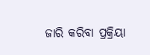ଜାରି କରିବା ପ୍ରକ୍ରିୟା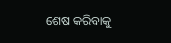ଶେଷ କରିବାକୁ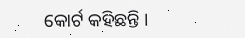କୋର୍ଟ କହିଛନ୍ତି ।